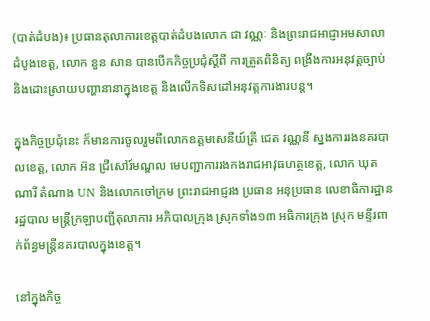(បាត់ដំបង)៖ ប្រធានតុលាការខេត្តបាត់ដំបងលោក ជា វណ្ណៈ និងព្រះរាជអាជ្ញាអមសាលាដំបូងខេត្ត, លោក នួន សាន បានបើកកិច្ចប្រជុំស្តីពី ការត្រួតពិនិត្យ ពង្រឹងការអនុវត្តច្បាប់ និងដោះស្រាយបញ្ហានានាក្នុងខេត្ត និងលើកទិសដៅអនុវត្តការងារបន្ត។

ក្នុងកិច្ចប្រជុំនេះ ក៏មានការចូលរួមពីលោកឧត្តមសេនីយ៍ត្រី ជេត វណ្ណនី ស្នងការរងនគរបាលខេត្ត, លោក អ៊ន ជ្រីសៅរ៍មណ្ឌល មេបញ្ជាការរងកងរាជអាវុធហត្ថខេត្ត, លោក ឃុត ណារី តំណាង UN និងលោកចៅក្រម ព្រះរាជអាជ្ញរង ប្រធាន អនុប្រធាន លេខាធិការដ្ឋានរដ្ឋបាល មន្រ្តីក្រឡាបញ្ជីតុលាការ អភិបាលក្រុង ស្រុកទាំង១៣ អធិការក្រុង ស្រុក មន្ទីរពាក់ព័ន្ធមន្រ្តីនគរបាលក្នុងខេត្ត។

នៅក្នុងកិច្ច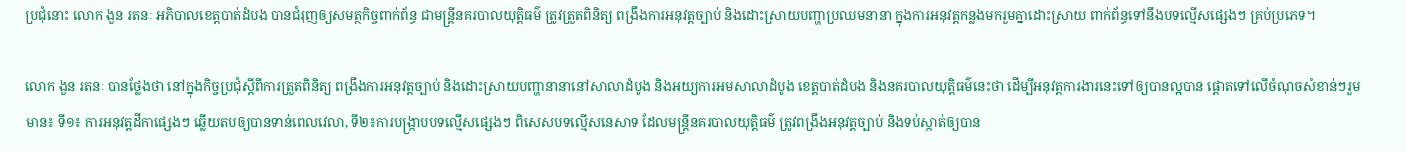ប្រជុំនោះ លោក ងួន រតនៈ អភិបាលខេត្តបាត់ដំបង បានជំរុញឲ្យសមត្ថកិច្ចពាក់ព័ន្ធ ជាមន្រ្តីនគរបាលយុត្តិធម៌ ត្រូវត្រួតពិនិត្យ ពង្រឹងការអនុវត្តច្បាប់ និងដោះស្រាយបញ្ហាប្រឈមនានា ក្នុងការអនុវត្តកន្លងមករួមគ្នាដោះស្រាយ ពាក់ព័ន្ធទៅនឹងបទល្មើសផ្សេងៗ គ្រប់ប្រភេទ។

លោក ងួន រតនៈ បានថ្លែងថា នៅក្នុងកិច្ចប្រជុំស្តីពីការត្រួតពិនិត្យ ពង្រឹងការអនុវត្តច្បាប់ និងដោះស្រាយបញ្ហានានានៅសាលាដំបូង និងអយ្យការអមសាលាដំបូង ខេត្តបាត់ដំបង និងនគរបាលយុត្តិធម៌នេះថា ដើម្បីអនុវត្តការងារនេះទៅឲ្យបានល្អបាន ផ្តោតទៅលើចំណុចសំខាន់ៗរួមមាន៖ ទី១៖ ការអនុវត្តដីកាផ្សេងៗ ឆ្លើយតបឲ្យបានទាន់ពេលវេលា, ទី២៖ការបង្រ្កាបបទល្មើសផ្សេងៗ ពិសេសបទល្មើសនេសាទ ដែលមន្រ្តីនគរបាលយុត្តិធម៌ ត្រូវពង្រឹងអនុវត្តច្បាប់ និងទប់ស្កាត់ឲ្យបាន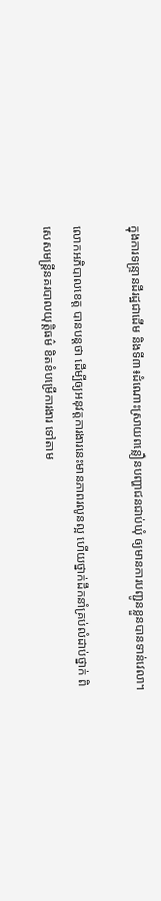ក្នុងការទន្ទ្រានដីរដ្ឋជាដើម និងទី៣៖ដំណោះស្រាយពន្លឿនបញ្ហាជនជាប់ឃុំ ឲ្យមានការបញ្ជូនខ្លួនបានទាន់វេលា។

លោកអភិបាលខេត្ត បានបន្តថា ដើម្បីឲ្យអនុវត្តការងារនេះមានភាពរលូនល្អ ហើយថ្នាក់ដឹកនាំគ្រប់លំដាប់ថ្នាក់ ពិសេសមន្ត្រីនគរបាលយុត្តិធម៌ ខិតខំបម្រើការងារ ទៅតាម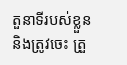តួនាទីរបស់ខ្លួន និងត្រូវចេះ ត្រួ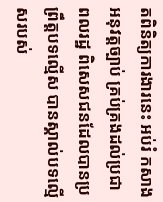តពិនិត្យការងារនេះ អប់រំ កសាង អនុវត្តច្បាប់ គ្រប់គ្រងដល់ប្រជាពលរដ្ឋ ពិសេសជនដែលបានប្រព្រឹត្តបទល្មើស បានស្គាល់បទល្មើសរបស់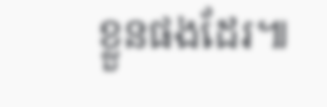ខ្លួនផងដែរ៕